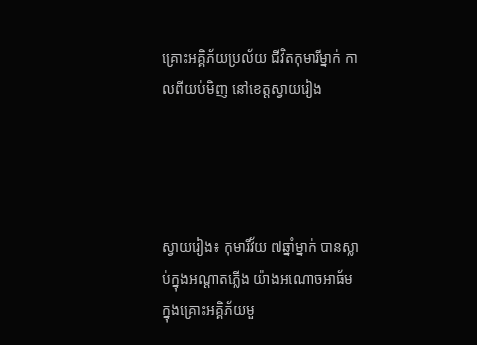គ្រោះអគ្គិភ័យប្រល័យ ជីវិតកុមារីម្នាក់ កាលពីយប់មិញ នៅខេត្តស្វាយរៀង




ស្វាយរៀង៖ កុមារីវ័យ ៧ឆ្នាំម្នាក់ បានស្លាប់ក្នុងអណ្តាតភ្លើង យ៉ាងអណោចអាធ័ម ក្នុងគ្រោះអគ្គិភ័យមួ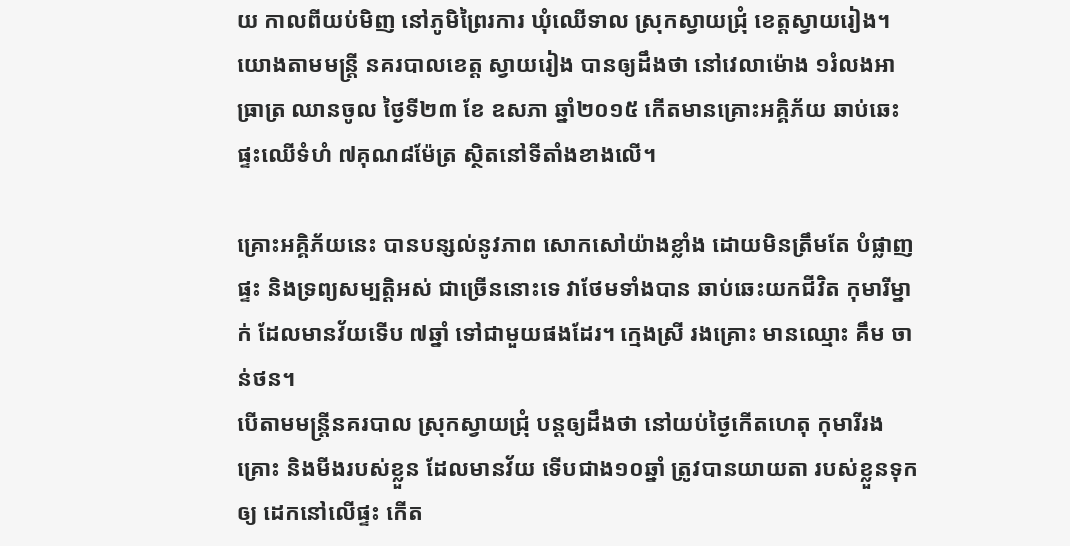យ កាលពីយប់មិញ នៅភូមិព្រៃរការ ឃុំឈើទាល ស្រុកស្វាយជ្រុំ ខេត្តស្វាយរៀង។ យោងតាមមន្រ្តី នគរបាលខេត្ត ស្វាយរៀង បានឲ្យដឹងថា នៅវេលាម៉ោង ១រំលងអាធ្រាត្រ ឈានចូល ថ្ងៃទី២៣ ខែ ឧសភា ឆ្នាំ២០១៥ កើតមានគ្រោះអគ្គិភ័យ ឆាប់ឆេះផ្ទះឈើទំហំ ៧គុណ៨ម៉ែត្រ ស្ថិតនៅទីតាំងខាងលើ។

គ្រោះអគ្គិភ័យនេះ បានបន្សល់នូវភាព សោកសៅយ៉ាងខ្លាំង ដោយមិនត្រឹមតែ បំផ្លាញផ្ទះ និងទ្រព្យសម្បត្តិអស់ ជាច្រើននោះទេ វាថែមទាំងបាន ឆាប់ឆេះយកជីវិត កុមារីម្នាក់ ដែលមានវ័យទើប ៧ឆ្នាំ ទៅជាមួយផងដែរ។ ក្មេងស្រី រងគ្រោះ មានឈ្មោះ គឹម ចាន់ថន។
បើតាមមន្រ្តីនគរបាល ស្រុកស្វាយជ្រុំ បន្តឲ្យដឹងថា នៅយប់ថ្ងៃកើតហេតុ កុមារីរងគ្រោះ និងមីងរបស់ខ្លួន ដែលមានវ័យ ទើបជាង១០ឆ្នាំ ត្រូវបានយាយតា របស់ខ្លួនទុកឲ្យ ដេកនៅលើផ្ទះ កើត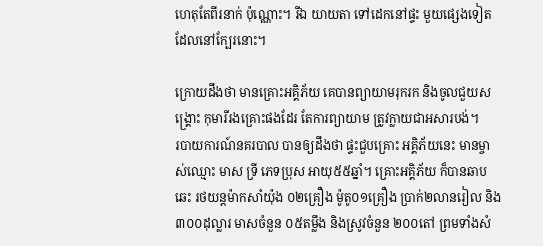ហេតុតែពីរនាក់ ប៉ុណ្ណោះ។ រីឯ យាយតា ទៅដេកនៅផ្ទះ មួយផ្សេងទៀត ដែលនៅក្បែរនោះ។

ក្រោយដឹងថា មានគ្រោះអគ្គិភ័យ គេបានព្យាយាមរុករក និងចូលជួយសង្រ្គោះ កុមារីរងគ្រោះផងដែរ តែការព្យាយាម ត្រូវក្លាយជាអសារបង់។
របាយការណ៍នគរបាល បានឲ្យដឹងថា ផ្ទះជួបគ្រោះ អគ្គិភ័យនេះ មានម្ចាស់ឈ្មោះ មាស ទ្រី ភេទប្រុស អាយុ៥៥ឆ្នាំ។ គ្រោះអគ្គិភ័យ ក៏បានឆាបឆេះ រថយន្តម៉ាកសាំយ៉ុង ០២គ្រឿង ម៉ូតូ០១គ្រឿង ប្រាក់២លានរៀល និង៣០០ដុល្លារ មាសចំនួន ០៥តម្លឹង និងស្រូវចំនួន ២០០តៅ ព្រមទាំងសំ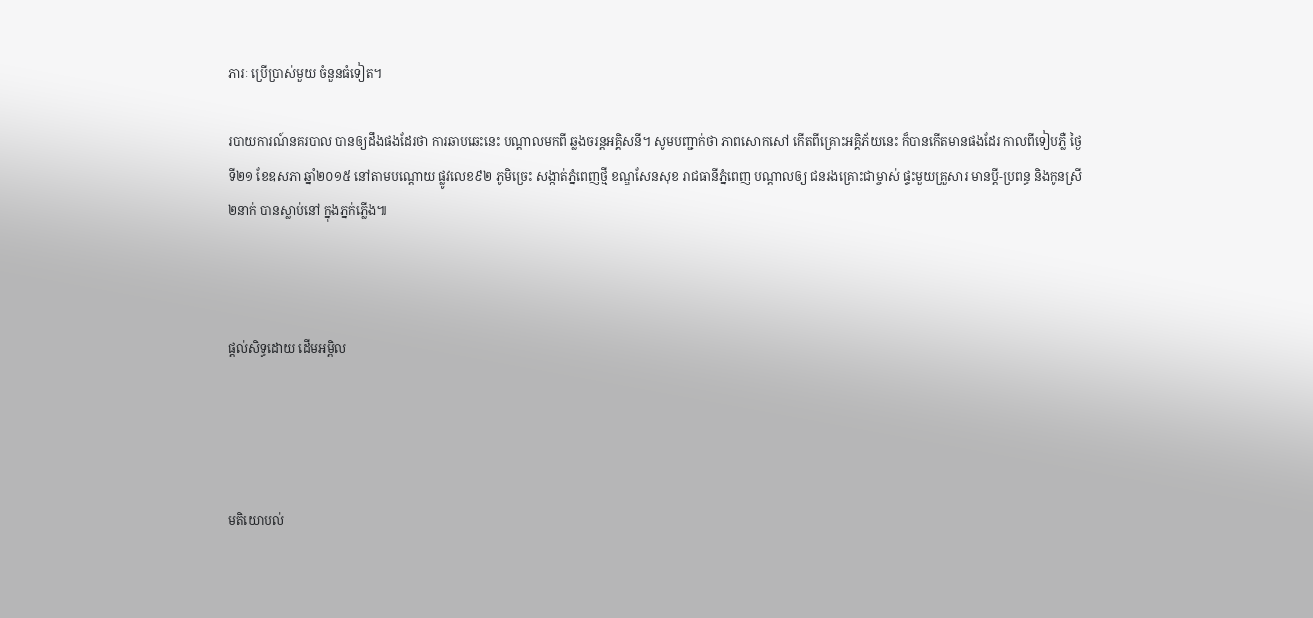ភារៈ ប្រើប្រាស់មួយ ចំនួនធំទៀត។

របាយការណ៍នគរបាល បានឲ្យដឹងផងដែរថា ការឆាបឆេះនេះ បណ្តាលមកពី ឆ្លងចរន្តអគ្គិសនី។ សូមបញ្ជាក់ថា ភាពសោកសៅ កើតពីគ្រោះអគ្គិភ័យនេះ ក៏បានកើតមានផងដែរ កាលពីទៀបភ្លឺ ថ្ងៃទី២១ ខែឧសភា ឆ្នាំ២០១៥ នៅតាមបណ្តោយ ផ្លូវលេខ៩២ ភូមិច្រេះ សង្កាត់ភ្នំពេញថ្មី ខណ្ឌសែនសុខ រាជធានីភ្នំពេញ បណ្តាលឲ្យ ជនរងគ្រោះជាម្ចាស់ ផ្ទះមួយគ្រួសារ មានប្តី-ប្រពន្ធ និងកូនស្រី ២នាក់ បានស្លាប់នៅ ក្នុងភ្នក់ភ្លើង៕



ផ្តល់សិទ្ធដោយ ដើមអម្ពិល




មតិយោបល់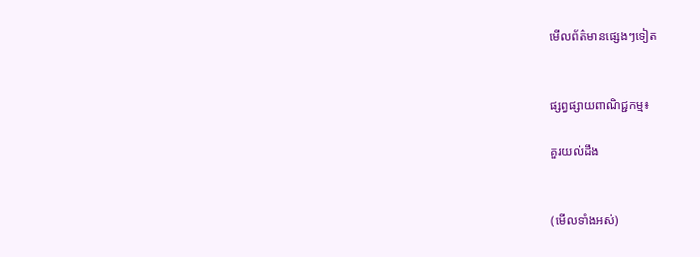មើលព័ត៌មានផ្សេងៗទៀត


ផ្សព្វផ្សាយពាណិជ្ជកម្ម៖

គួរយល់ដឹង


(មើលទាំងអស់)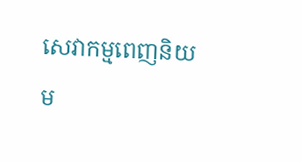សេវាកម្មពេញនិយម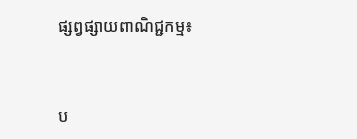ផ្សព្វផ្សាយពាណិជ្ជកម្ម៖


ប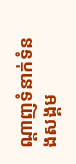ណ្តាញទំនាក់ទំនងសង្គម